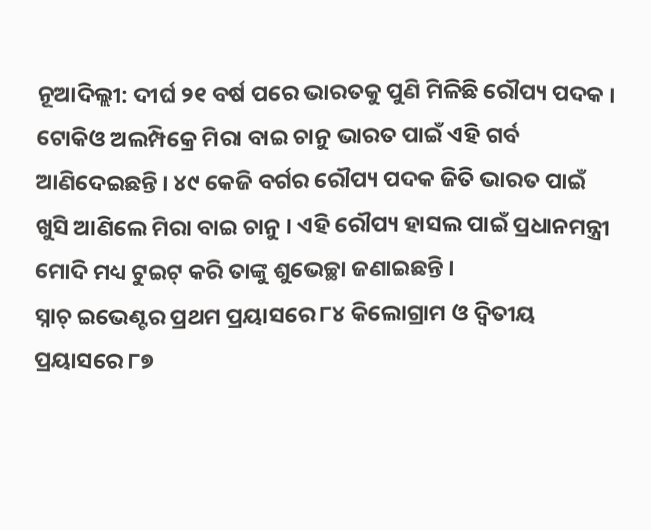ନୂଆଦିଲ୍ଲୀ: ଦୀର୍ଘ ୨୧ ବର୍ଷ ପରେ ଭାରତକୁ ପୁଣି ମିଳିଛି ରୌପ୍ୟ ପଦକ । ଟୋକିଓ ଅଲମ୍ପିକ୍ରେ ମିରା ବାଇ ଚାନୁ ଭାରତ ପାଇଁ ଏହି ଗର୍ବ ଆଣିଦେଇଛନ୍ତି । ୪୯ କେଜି ବର୍ଗର ରୌପ୍ୟ ପଦକ ଜିତି ଭାରତ ପାଇଁ ଖୁସି ଆଣିଲେ ମିରା ବାଇ ଚାନୁ । ଏହି ରୌପ୍ୟ ହାସଲ ପାଇଁ ପ୍ରଧାନମନ୍ତ୍ରୀ ମୋଦି ମଧ୍ୟ ଟୁଇଟ୍ କରି ତାଙ୍କୁ ଶୁଭେଚ୍ଛା ଜଣାଇଛନ୍ତି ।
ସ୍ନାଚ୍ ଇଭେଣ୍ଟର ପ୍ରଥମ ପ୍ରୟାସରେ ୮୪ କିଲୋଗ୍ରାମ ଓ ଦ୍ୱିତୀୟ ପ୍ରୟାସରେ ୮୭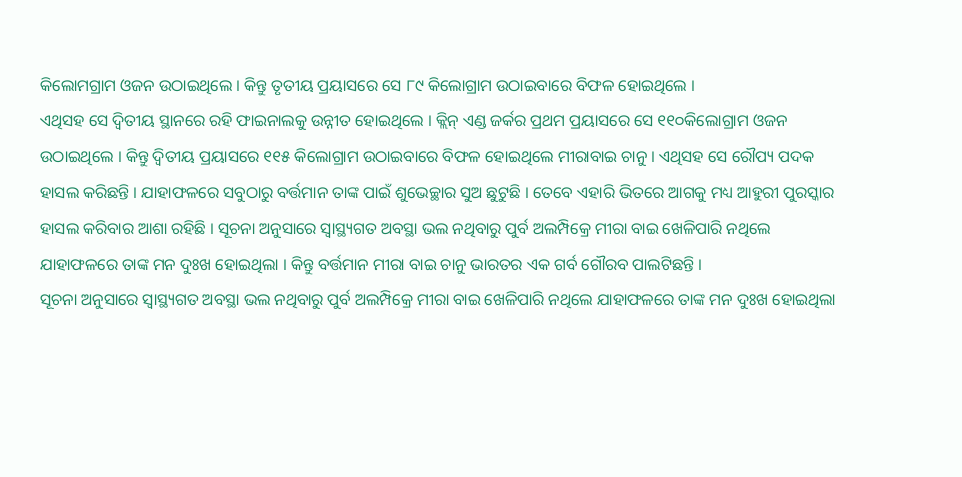କିଲୋମଗ୍ରାମ ଓଜନ ଉଠାଇଥିଲେ । କିନ୍ତୁ ତୃତୀୟ ପ୍ରୟାସରେ ସେ ୮୯ କିଲୋଗ୍ରାମ ଉଠାଇବାରେ ବିଫଳ ହୋଇଥିଲେ ।
ଏଥିସହ ସେ ଦ୍ୱିତୀୟ ସ୍ଥାନରେ ରହି ଫାଇନାଲକୁ ଉନ୍ନୀତ ହୋଇଥିଲେ । କ୍ଲିନ୍ ଏଣ୍ଡ ଜର୍କର ପ୍ରଥମ ପ୍ରୟାସରେ ସେ ୧୧୦କିଲୋଗ୍ରାମ ଓଜନ ଉଠାଇଥିଲେ । କିନ୍ତୁ ଦ୍ୱିତୀୟ ପ୍ରୟାସରେ ୧୧୫ କିଲୋଗ୍ରାମ ଉଠାଇବାରେ ବିଫଳ ହୋଇଥିଲେ ମୀରାବାଇ ଚାନୁ । ଏଥିସହ ସେ ରୌପ୍ୟ ପଦକ ହାସଲ କରିଛନ୍ତି । ଯାହାଫଳରେ ସବୁଠାରୁ ବର୍ତ୍ତମାନ ତାଙ୍କ ପାଇଁ ଶୁଭେଚ୍ଛାର ସୁଅ ଛୁଟୁଛି । ତେବେ ଏହାରି ଭିତରେ ଆଗକୁ ମଧ୍ୟ ଆହୁରୀ ପୁରସ୍କାର ହାସଲ କରିବାର ଆଶା ରହିଛି । ସୂଚନା ଅନୁସାରେ ସ୍ୱାସ୍ଥ୍ୟଗତ ଅବସ୍ଥା ଭଲ ନଥିବାରୁ ପୁର୍ବ ଅଲମ୍ପିକ୍ରେ ମୀରା ବାଇ ଖେଳିପାରି ନଥିଲେ ଯାହାଫଳରେ ତାଙ୍କ ମନ ଦୁଃଖ ହୋଇଥିଲା । କିନ୍ତୁ ବର୍ତ୍ତମାନ ମୀରା ବାଇ ଚାନୁ ଭାରତର ଏକ ଗର୍ବ ଗୌରବ ପାଲଟିଛନ୍ତି ।
ସୂଚନା ଅନୁସାରେ ସ୍ୱାସ୍ଥ୍ୟଗତ ଅବସ୍ଥା ଭଲ ନଥିବାରୁ ପୁର୍ବ ଅଲମ୍ପିକ୍ରେ ମୀରା ବାଇ ଖେଳିପାରି ନଥିଲେ ଯାହାଫଳରେ ତାଙ୍କ ମନ ଦୁଃଖ ହୋଇଥିଲା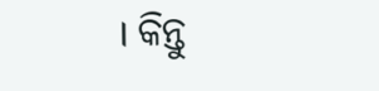। କିନ୍ତୁ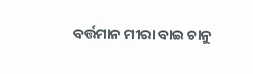ବର୍ତ୍ତମାନ ମୀରା ବାଇ ଚାନୁ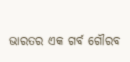ଭାରତର ଏକ ଗର୍ବ ଗୌରବ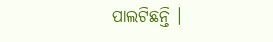ପାଲଟିଛନ୍ତି ।